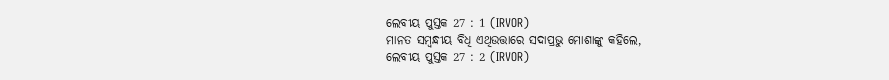ଲେବୀୟ ପୁସ୍ତକ 27 : 1 (IRVOR)
ମାନତ ସମ୍ବନ୍ଧୀୟ ବିଧି ଏଥିଉତ୍ତାରେ ସଦାପ୍ରଭୁ ମୋଶାଙ୍କୁ କହିଲେ,
ଲେବୀୟ ପୁସ୍ତକ 27 : 2 (IRVOR)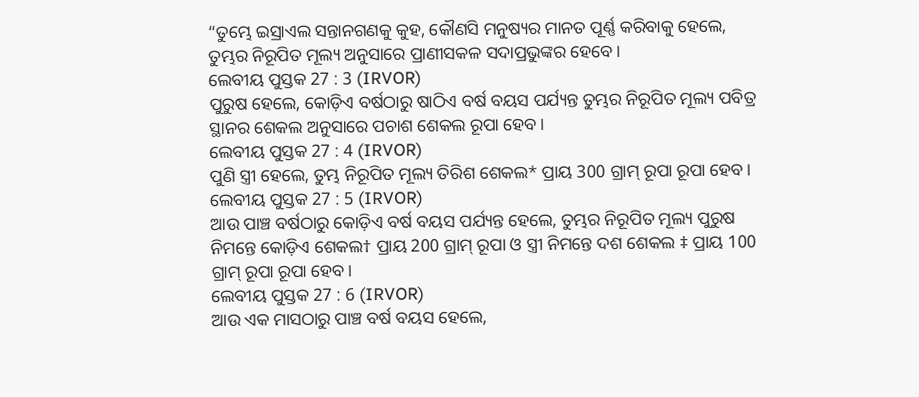“ତୁମ୍ଭେ ଇସ୍ରାଏଲ ସନ୍ତାନଗଣକୁ କୁହ, କୌଣସି ମନୁଷ୍ୟର ମାନତ ପୂର୍ଣ୍ଣ କରିବାକୁ ହେଲେ, ତୁମ୍ଭର ନିରୂପିତ ମୂଲ୍ୟ ଅନୁସାରେ ପ୍ରାଣୀସକଳ ସଦାପ୍ରଭୁଙ୍କର ହେବେ।
ଲେବୀୟ ପୁସ୍ତକ 27 : 3 (IRVOR)
ପୁରୁଷ ହେଲେ, କୋଡ଼ିଏ ବର୍ଷଠାରୁ ଷାଠିଏ ବର୍ଷ ବୟସ ପର୍ଯ୍ୟନ୍ତ ତୁମ୍ଭର ନିରୂପିତ ମୂଲ୍ୟ ପବିତ୍ର ସ୍ଥାନର ଶେକଲ ଅନୁସାରେ ପଚାଶ ଶେକଲ ରୂପା ହେବ।
ଲେବୀୟ ପୁସ୍ତକ 27 : 4 (IRVOR)
ପୁଣି ସ୍ତ୍ରୀ ହେଲେ, ତୁମ୍ଭ ନିରୂପିତ ମୂଲ୍ୟ ତିରିଶ ଶେକଲ* ପ୍ରାୟ 300 ଗ୍ରାମ୍ ରୂପା ରୂପା ହେବ।
ଲେବୀୟ ପୁସ୍ତକ 27 : 5 (IRVOR)
ଆଉ ପାଞ୍ଚ ବର୍ଷଠାରୁ କୋଡ଼ିଏ ବର୍ଷ ବୟସ ପର୍ଯ୍ୟନ୍ତ ହେଲେ, ତୁମ୍ଭର ନିରୂପିତ ମୂଲ୍ୟ ପୁରୁଷ ନିମନ୍ତେ କୋଡ଼ିଏ ଶେକଲ† ପ୍ରାୟ 200 ଗ୍ରାମ୍ ରୂପା ଓ ସ୍ତ୍ରୀ ନିମନ୍ତେ ଦଶ ଶେକଲ ‡ ପ୍ରାୟ 100 ଗ୍ରାମ୍ ରୂପା ରୂପା ହେବ।
ଲେବୀୟ ପୁସ୍ତକ 27 : 6 (IRVOR)
ଆଉ ଏକ ମାସଠାରୁ ପାଞ୍ଚ ବର୍ଷ ବୟସ ହେଲେ,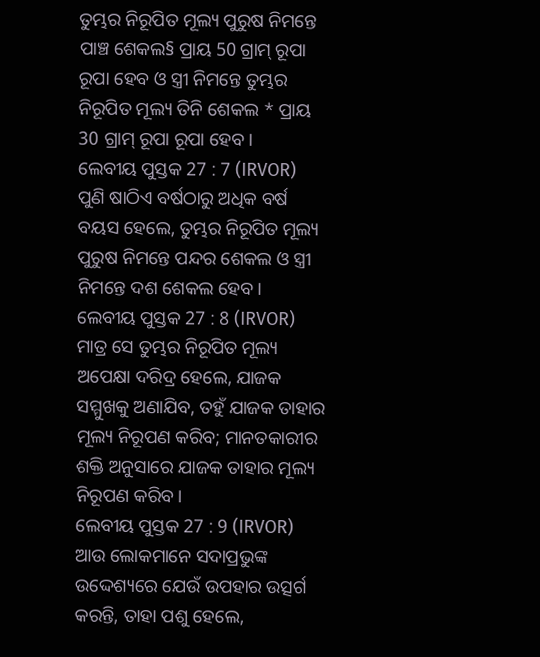ତୁମ୍ଭର ନିରୂପିତ ମୂଲ୍ୟ ପୁରୁଷ ନିମନ୍ତେ ପାଞ୍ଚ ଶେକଲ§ ପ୍ରାୟ 50 ଗ୍ରାମ୍ ରୂପା ରୂପା ହେବ ଓ ସ୍ତ୍ରୀ ନିମନ୍ତେ ତୁମ୍ଭର ନିରୂପିତ ମୂଲ୍ୟ ତିନି ଶେକଲ * ପ୍ରାୟ 30 ଗ୍ରାମ୍ ରୂପା ରୂପା ହେବ।
ଲେବୀୟ ପୁସ୍ତକ 27 : 7 (IRVOR)
ପୁଣି ଷାଠିଏ ବର୍ଷଠାରୁ ଅଧିକ ବର୍ଷ ବୟସ ହେଲେ, ତୁମ୍ଭର ନିରୂପିତ ମୂଲ୍ୟ ପୁରୁଷ ନିମନ୍ତେ ପନ୍ଦର ଶେକଲ ଓ ସ୍ତ୍ରୀ ନିମନ୍ତେ ଦଶ ଶେକଲ ହେବ।
ଲେବୀୟ ପୁସ୍ତକ 27 : 8 (IRVOR)
ମାତ୍ର ସେ ତୁମ୍ଭର ନିରୂପିତ ମୂଲ୍ୟ ଅପେକ୍ଷା ଦରିଦ୍ର ହେଲେ, ଯାଜକ ସମ୍ମୁଖକୁ ଅଣାଯିବ, ତହୁଁ ଯାଜକ ତାହାର ମୂଲ୍ୟ ନିରୂପଣ କରିବ; ମାନତକାରୀର ଶକ୍ତି ଅନୁସାରେ ଯାଜକ ତାହାର ମୂଲ୍ୟ ନିରୂପଣ କରିବ।
ଲେବୀୟ ପୁସ୍ତକ 27 : 9 (IRVOR)
ଆଉ ଲୋକମାନେ ସଦାପ୍ରଭୁଙ୍କ ଉଦ୍ଦେଶ୍ୟରେ ଯେଉଁ ଉପହାର ଉତ୍ସର୍ଗ କରନ୍ତି, ତାହା ପଶୁ ହେଲେ,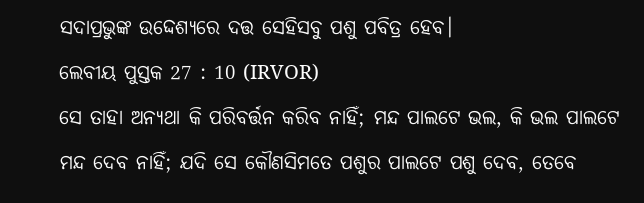ସଦାପ୍ରଭୁଙ୍କ ଉଦ୍ଦେଶ୍ୟରେ ଦତ୍ତ ସେହିସବୁ ପଶୁ ପବିତ୍ର ହେବ।
ଲେବୀୟ ପୁସ୍ତକ 27 : 10 (IRVOR)
ସେ ତାହା ଅନ୍ୟଥା କି ପରିବର୍ତ୍ତନ କରିବ ନାହିଁ; ମନ୍ଦ ପାଲଟେ ଭଲ, କି ଭଲ ପାଲଟେ ମନ୍ଦ ଦେବ ନାହିଁ; ଯଦି ସେ କୌଣସିମତେ ପଶୁର ପାଲଟେ ପଶୁ ଦେବ, ତେବେ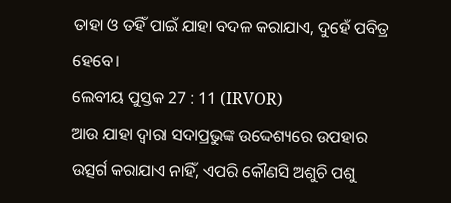ତାହା ଓ ତହିଁ ପାଇଁ ଯାହା ବଦଳ କରାଯାଏ, ଦୁହେଁ ପବିତ୍ର ହେବେ।
ଲେବୀୟ ପୁସ୍ତକ 27 : 11 (IRVOR)
ଆଉ ଯାହା ଦ୍ୱାରା ସଦାପ୍ରଭୁଙ୍କ ଉଦ୍ଦେଶ୍ୟରେ ଉପହାର ଉତ୍ସର୍ଗ କରାଯାଏ ନାହିଁ, ଏପରି କୌଣସି ଅଶୁଚି ପଶୁ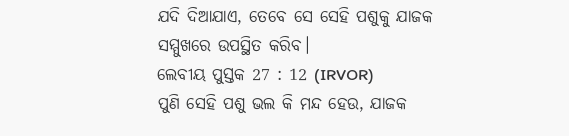ଯଦି ଦିଆଯାଏ, ତେବେ ସେ ସେହି ପଶୁକୁ ଯାଜକ ସମ୍ମୁଖରେ ଉପସ୍ଥିତ କରିବ।
ଲେବୀୟ ପୁସ୍ତକ 27 : 12 (IRVOR)
ପୁଣି ସେହି ପଶୁ ଭଲ କି ମନ୍ଦ ହେଉ, ଯାଜକ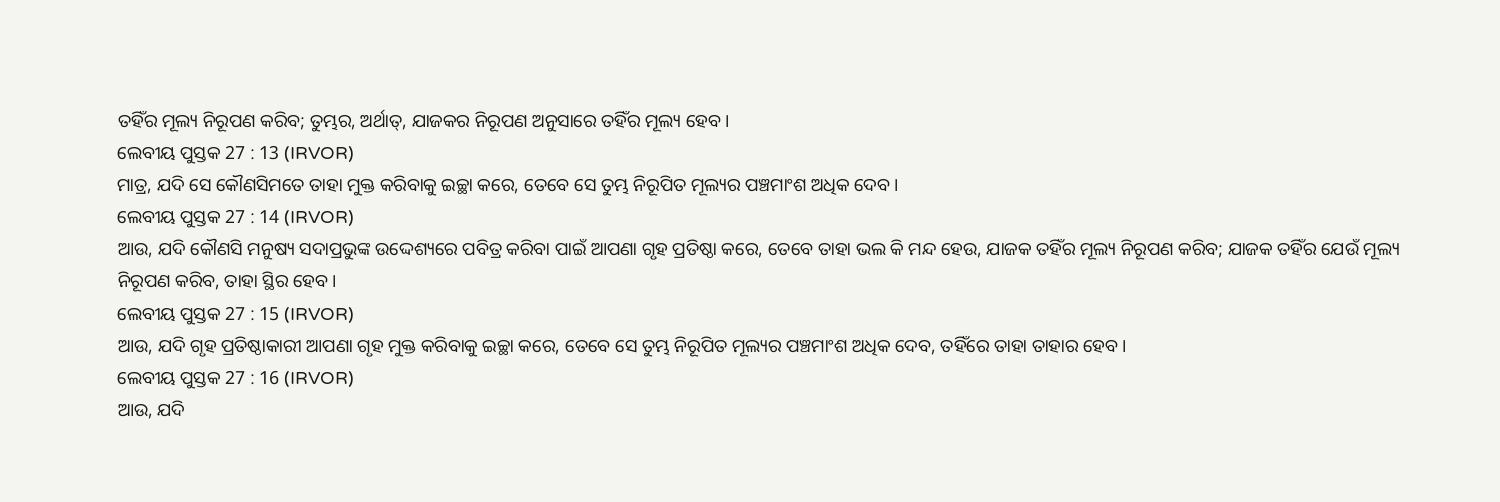ତହିଁର ମୂଲ୍ୟ ନିରୂପଣ କରିବ; ତୁମ୍ଭର, ଅର୍ଥାତ୍, ଯାଜକର ନିରୂପଣ ଅନୁସାରେ ତହିଁର ମୂଲ୍ୟ ହେବ।
ଲେବୀୟ ପୁସ୍ତକ 27 : 13 (IRVOR)
ମାତ୍ର, ଯଦି ସେ କୌଣସିମତେ ତାହା ମୁକ୍ତ କରିବାକୁ ଇଚ୍ଛା କରେ, ତେବେ ସେ ତୁମ୍ଭ ନିରୂପିତ ମୂଲ୍ୟର ପଞ୍ଚମାଂଶ ଅଧିକ ଦେବ।
ଲେବୀୟ ପୁସ୍ତକ 27 : 14 (IRVOR)
ଆଉ, ଯଦି କୌଣସି ମନୁଷ୍ୟ ସଦାପ୍ରଭୁଙ୍କ ଉଦ୍ଦେଶ୍ୟରେ ପବିତ୍ର କରିବା ପାଇଁ ଆପଣା ଗୃହ ପ୍ରତିଷ୍ଠା କରେ, ତେବେ ତାହା ଭଲ କି ମନ୍ଦ ହେଉ, ଯାଜକ ତହିଁର ମୂଲ୍ୟ ନିରୂପଣ କରିବ; ଯାଜକ ତହିଁର ଯେଉଁ ମୂଲ୍ୟ ନିରୂପଣ କରିବ, ତାହା ସ୍ଥିର ହେବ।
ଲେବୀୟ ପୁସ୍ତକ 27 : 15 (IRVOR)
ଆଉ, ଯଦି ଗୃହ ପ୍ରତିଷ୍ଠାକାରୀ ଆପଣା ଗୃହ ମୁକ୍ତ କରିବାକୁ ଇଚ୍ଛା କରେ, ତେବେ ସେ ତୁମ୍ଭ ନିରୂପିତ ମୂଲ୍ୟର ପଞ୍ଚମାଂଶ ଅଧିକ ଦେବ, ତହିଁରେ ତାହା ତାହାର ହେବ।
ଲେବୀୟ ପୁସ୍ତକ 27 : 16 (IRVOR)
ଆଉ, ଯଦି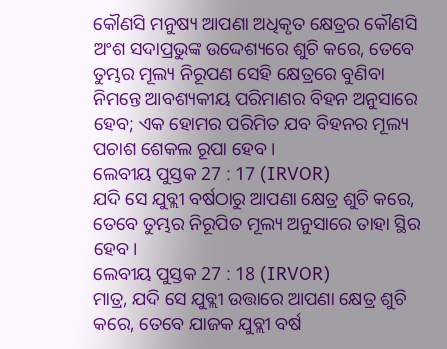କୌଣସି ମନୁଷ୍ୟ ଆପଣା ଅଧିକୃତ କ୍ଷେତ୍ରର କୌଣସି ଅଂଶ ସଦାପ୍ରଭୁଙ୍କ ଉଦ୍ଦେଶ୍ୟରେ ଶୁଚି କରେ, ତେବେ ତୁମ୍ଭର ମୂଲ୍ୟ ନିରୂପଣ ସେହି କ୍ଷେତ୍ରରେ ବୁଣିବା ନିମନ୍ତେ ଆବଶ୍ୟକୀୟ ପରିମାଣର ବିହନ ଅନୁସାରେ ହେବ; ଏକ ହୋମର ପରିମିତ ଯବ ବିହନର ମୂଲ୍ୟ ପଚାଶ ଶେକଲ ରୂପା ହେବ।
ଲେବୀୟ ପୁସ୍ତକ 27 : 17 (IRVOR)
ଯଦି ସେ ଯୁବ୍ଲୀ ବର୍ଷଠାରୁ ଆପଣା କ୍ଷେତ୍ର ଶୁଚି କରେ, ତେବେ ତୁମ୍ଭର ନିରୂପିତ ମୂଲ୍ୟ ଅନୁସାରେ ତାହା ସ୍ଥିର ହେବ।
ଲେବୀୟ ପୁସ୍ତକ 27 : 18 (IRVOR)
ମାତ୍ର, ଯଦି ସେ ଯୁବ୍ଲୀ ଉତ୍ତାରେ ଆପଣା କ୍ଷେତ୍ର ଶୁଚି କରେ, ତେବେ ଯାଜକ ଯୁବ୍ଲୀ ବର୍ଷ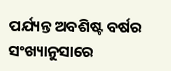ପର୍ଯ୍ୟନ୍ତ ଅବଶିଷ୍ଟ ବର୍ଷର ସଂଖ୍ୟାନୁସାରେ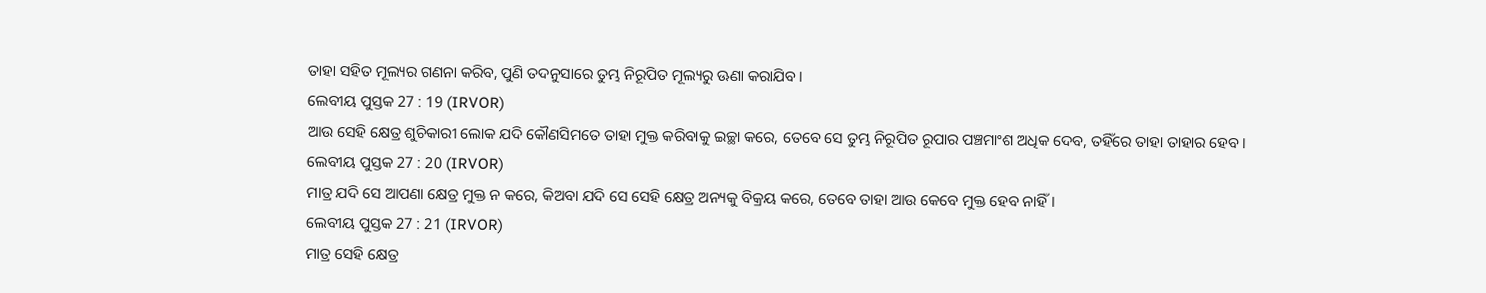ତାହା ସହିତ ମୂଲ୍ୟର ଗଣନା କରିବ, ପୁଣି ତଦନୁସାରେ ତୁମ୍ଭ ନିରୂପିତ ମୂଲ୍ୟରୁ ଊଣା କରାଯିବ।
ଲେବୀୟ ପୁସ୍ତକ 27 : 19 (IRVOR)
ଆଉ ସେହି କ୍ଷେତ୍ର ଶୁଚିକାରୀ ଲୋକ ଯଦି କୌଣସିମତେ ତାହା ମୁକ୍ତ କରିବାକୁ ଇଚ୍ଛା କରେ, ତେବେ ସେ ତୁମ୍ଭ ନିରୂପିତ ରୂପାର ପଞ୍ଚମାଂଶ ଅଧିକ ଦେବ, ତହିଁରେ ତାହା ତାହାର ହେବ।
ଲେବୀୟ ପୁସ୍ତକ 27 : 20 (IRVOR)
ମାତ୍ର ଯଦି ସେ ଆପଣା କ୍ଷେତ୍ର ମୁକ୍ତ ନ କରେ, କିଅବା ଯଦି ସେ ସେହି କ୍ଷେତ୍ର ଅନ୍ୟକୁ ବିକ୍ରୟ କରେ, ତେବେ ତାହା ଆଉ କେବେ ମୁକ୍ତ ହେବ ନାହିଁ।
ଲେବୀୟ ପୁସ୍ତକ 27 : 21 (IRVOR)
ମାତ୍ର ସେହି କ୍ଷେତ୍ର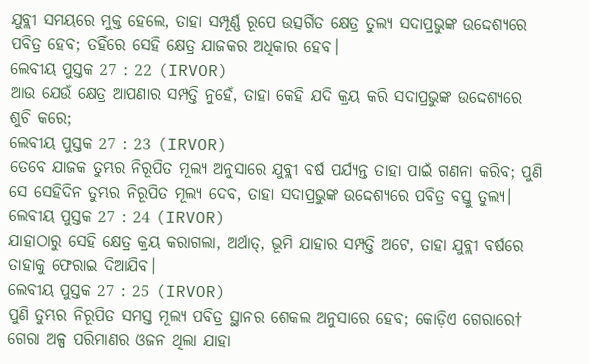ଯୁବ୍ଲୀ ସମୟରେ ମୁକ୍ତ ହେଲେ, ତାହା ସମ୍ପୂର୍ଣ୍ଣ ରୂପେ ଉତ୍ସର୍ଗିତ କ୍ଷେତ୍ର ତୁଲ୍ୟ ସଦାପ୍ରଭୁଙ୍କ ଉଦ୍ଦେଶ୍ୟରେ ପବିତ୍ର ହେବ; ତହିଁରେ ସେହି କ୍ଷେତ୍ର ଯାଜକର ଅଧିକାର ହେବ।
ଲେବୀୟ ପୁସ୍ତକ 27 : 22 (IRVOR)
ଆଉ ଯେଉଁ କ୍ଷେତ୍ର ଆପଣାର ସମ୍ପତ୍ତି ନୁହେଁ, ତାହା କେହି ଯଦି କ୍ରୟ କରି ସଦାପ୍ରଭୁଙ୍କ ଉଦ୍ଦେଶ୍ୟରେ ଶୁଚି କରେ;
ଲେବୀୟ ପୁସ୍ତକ 27 : 23 (IRVOR)
ତେବେ ଯାଜକ ତୁମ୍ଭର ନିରୂପିତ ମୂଲ୍ୟ ଅନୁସାରେ ଯୁବ୍ଲୀ ବର୍ଷ ପର୍ଯ୍ୟନ୍ତ ତାହା ପାଇଁ ଗଣନା କରିବ; ପୁଣି ସେ ସେହିଦିନ ତୁମ୍ଭର ନିରୂପିତ ମୂଲ୍ୟ ଦେବ, ତାହା ସଦାପ୍ରଭୁଙ୍କ ଉଦ୍ଦେଶ୍ୟରେ ପବିତ୍ର ବସ୍ତୁ ତୁଲ୍ୟ।
ଲେବୀୟ ପୁସ୍ତକ 27 : 24 (IRVOR)
ଯାହାଠାରୁ ସେହି କ୍ଷେତ୍ର କ୍ରୟ କରାଗଲା, ଅର୍ଥାତ୍, ଭୂମି ଯାହାର ସମ୍ପତ୍ତି ଅଟେ, ତାହା ଯୁବ୍ଲୀ ବର୍ଷରେ ତାହାକୁ ଫେରାଇ ଦିଆଯିବ।
ଲେବୀୟ ପୁସ୍ତକ 27 : 25 (IRVOR)
ପୁଣି ତୁମ୍ଭର ନିରୂପିତ ସମସ୍ତ ମୂଲ୍ୟ ପବିତ୍ର ସ୍ଥାନର ଶେକଲ ଅନୁସାରେ ହେବ; କୋଡ଼ିଏ ଗେରାରେ† ଗେରା ଅଳ୍ପ ପରିମାଣର ଓଜନ ଥିଲା ଯାହା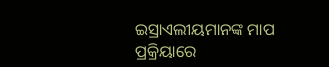ଇସ୍ରାଏଲୀୟମାନଙ୍କ ମାପ ପ୍ରକ୍ରିୟାରେ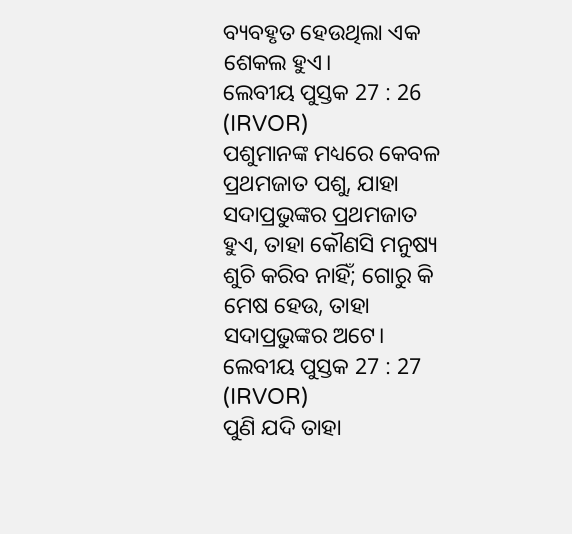ବ୍ୟବହୃତ ହେଉଥିଲା ଏକ ଶେକଲ ହୁଏ।
ଲେବୀୟ ପୁସ୍ତକ 27 : 26 (IRVOR)
ପଶୁମାନଙ୍କ ମଧ୍ୟରେ କେବଳ ପ୍ରଥମଜାତ ପଶୁ, ଯାହା ସଦାପ୍ରଭୁଙ୍କର ପ୍ରଥମଜାତ ହୁଏ, ତାହା କୌଣସି ମନୁଷ୍ୟ ଶୁଚି କରିବ ନାହିଁ; ଗୋରୁ କି ମେଷ ହେଉ, ତାହା ସଦାପ୍ରଭୁଙ୍କର ଅଟେ।
ଲେବୀୟ ପୁସ୍ତକ 27 : 27 (IRVOR)
ପୁଣି ଯଦି ତାହା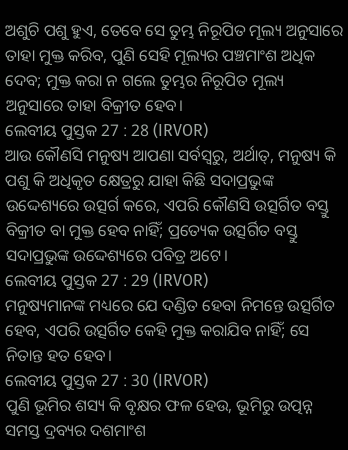ଅଶୁଚି ପଶୁ ହୁଏ, ତେବେ ସେ ତୁମ୍ଭ ନିରୂପିତ ମୂଲ୍ୟ ଅନୁସାରେ ତାହା ମୁକ୍ତ କରିବ, ପୁଣି ସେହି ମୂଲ୍ୟର ପଞ୍ଚମାଂଶ ଅଧିକ ଦେବ; ମୁକ୍ତ କରା ନ ଗଲେ ତୁମ୍ଭର ନିରୂପିତ ମୂଲ୍ୟ ଅନୁସାରେ ତାହା ବିକ୍ରୀତ ହେବ।
ଲେବୀୟ ପୁସ୍ତକ 27 : 28 (IRVOR)
ଆଉ କୌଣସି ମନୁଷ୍ୟ ଆପଣା ସର୍ବସ୍ୱରୁ, ଅର୍ଥାତ୍, ମନୁଷ୍ୟ କି ପଶୁ କି ଅଧିକୃତ କ୍ଷେତ୍ରରୁ ଯାହା କିଛି ସଦାପ୍ରଭୁଙ୍କ ଉଦ୍ଦେଶ୍ୟରେ ଉତ୍ସର୍ଗ କରେ, ଏପରି କୌଣସି ଉତ୍ସର୍ଗିତ ବସ୍ତୁ ବିକ୍ରୀତ ବା ମୁକ୍ତ ହେବ ନାହିଁ; ପ୍ରତ୍ୟେକ ଉତ୍ସର୍ଗିତ ବସ୍ତୁ ସଦାପ୍ରଭୁଙ୍କ ଉଦ୍ଦେଶ୍ୟରେ ପବିତ୍ର ଅଟେ।
ଲେବୀୟ ପୁସ୍ତକ 27 : 29 (IRVOR)
ମନୁଷ୍ୟମାନଙ୍କ ମଧ୍ୟରେ ଯେ ଦଣ୍ଡିତ ହେବା ନିମନ୍ତେ ଉତ୍ସର୍ଗିତ ହେବ, ଏପରି ଉତ୍ସର୍ଗିତ କେହି ମୁକ୍ତ କରାଯିବ ନାହିଁ; ସେ ନିତାନ୍ତ ହତ ହେବ।
ଲେବୀୟ ପୁସ୍ତକ 27 : 30 (IRVOR)
ପୁଣି ଭୂମିର ଶସ୍ୟ କି ବୃକ୍ଷର ଫଳ ହେଉ, ଭୂମିରୁ ଉତ୍ପନ୍ନ ସମସ୍ତ ଦ୍ରବ୍ୟର ଦଶମାଂଶ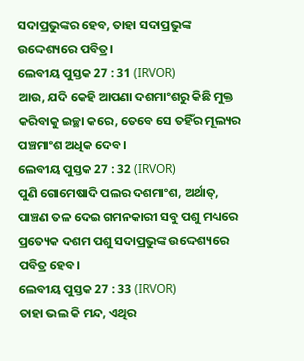ସଦାପ୍ରଭୁଙ୍କର ହେବ, ତାହା ସଦାପ୍ରଭୁଙ୍କ ଉଦ୍ଦେଶ୍ୟରେ ପବିତ୍ର।
ଲେବୀୟ ପୁସ୍ତକ 27 : 31 (IRVOR)
ଆଉ, ଯଦି କେହି ଆପଣା ଦଶମାଂଶରୁ କିଛି ମୁକ୍ତ କରିବାକୁ ଇଚ୍ଛା କରେ, ତେବେ ସେ ତହିଁର ମୂଲ୍ୟର ପଞ୍ଚମାଂଶ ଅଧିକ ଦେବ।
ଲେବୀୟ ପୁସ୍ତକ 27 : 32 (IRVOR)
ପୁଣି ଗୋମେଷାଦି ପଲର ଦଶମାଂଶ, ଅର୍ଥାତ୍, ପାଞ୍ଚଣ ତଳ ଦେଇ ଗମନକାରୀ ସବୁ ପଶୁ ମଧ୍ୟରେ ପ୍ରତ୍ୟେକ ଦଶମ ପଶୁ ସଦାପ୍ରଭୁଙ୍କ ଉଦ୍ଦେଶ୍ୟରେ ପବିତ୍ର ହେବ।
ଲେବୀୟ ପୁସ୍ତକ 27 : 33 (IRVOR)
ତାହା ଭଲ କି ମନ୍ଦ, ଏଥିର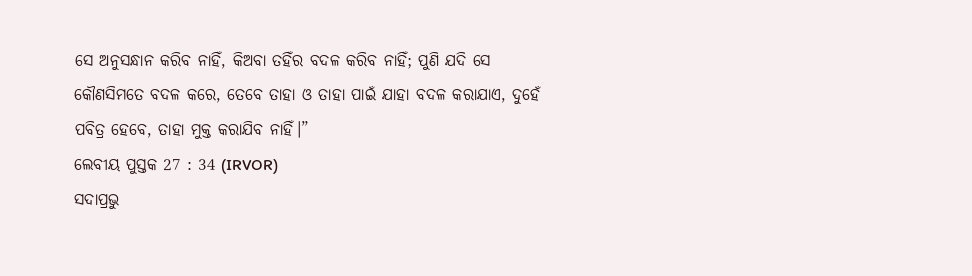ସେ ଅନୁସନ୍ଧାନ କରିବ ନାହିଁ, କିଅବା ତହିଁର ବଦଳ କରିବ ନାହିଁ; ପୁଣି ଯଦି ସେ କୌଣସିମତେ ବଦଳ କରେ, ତେବେ ତାହା ଓ ତାହା ପାଇଁ ଯାହା ବଦଳ କରାଯାଏ, ଦୁହେଁ ପବିତ୍ର ହେବେ, ତାହା ମୁକ୍ତ କରାଯିବ ନାହିଁ।”
ଲେବୀୟ ପୁସ୍ତକ 27 : 34 (IRVOR)
ସଦାପ୍ରଭୁ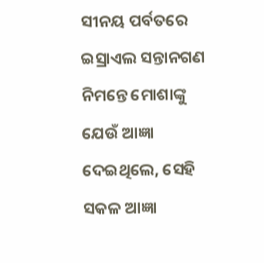ସୀନୟ ପର୍ବତରେ ଇସ୍ରାଏଲ ସନ୍ତାନଗଣ ନିମନ୍ତେ ମୋଶାଙ୍କୁ ଯେଉଁ ଆଜ୍ଞା ଦେଇଥିଲେ, ସେହି ସକଳ ଆଜ୍ଞା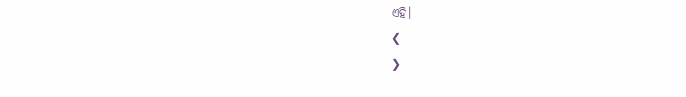ଏହି।
❮
❯